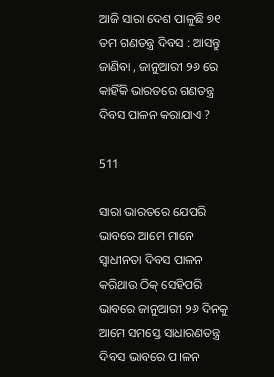ଆଜି ସାରା ଦେଶ ପାଳୁଛି ୭୧ ତମ ଗଣତନ୍ତ୍ର ଦିବସ : ଆସନ୍ତୁ ଜାଣିବା , ଜାନୁଆରୀ ୨୬ ରେ କାହିଁକି ଭାରତରେ ଗଣତନ୍ତ୍ର ଦିବସ ପାଳନ କରାଯାଏ ?

511

ସାରା ଭାରତରେ ଯେପରି ଭାବରେ ଆମେ ମାନେ ସ୍ୱାଧୀନତା ଦିବସ ପାଳନ କରିଥାଉ ଠିକ୍ ସେହିପରି ଭାବରେ ଜାନୁଆରୀ ୨୬ ଦିନକୁ ଆମେ ସମସ୍ତେ ସାଧାରଣତନ୍ତ୍ର ଦିବସ ଭାବରେ ପ।ଳନ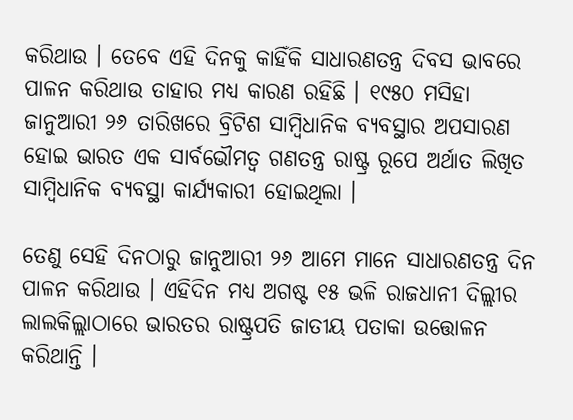କରିଥାଉ । ତେବେ ଏହି ଦିନକୁ କାହିଁକି ସାଧାରଣତନ୍ତ୍ର ଦିବସ ଭାବରେ ପାଳନ କରିଥାଉ ତାହାର ମଧ୍ୟ କାରଣ ରହିଛି । ୧୯୫୦ ମସିହା ଜାନୁଆରୀ ୨୬ ତାରିଖରେ ବ୍ରିଟିଶ ସାମ୍ବିଧାନିକ ବ୍ୟବସ୍ଥାର ଅପସାରଣ ହୋଇ ଭାରତ ଏକ ସାର୍ବଭୌମତ୍ୱ ଗଣତନ୍ତ୍ର ରାଷ୍ଟ୍ର ରୂପେ ଅର୍ଥାତ ଲିଖିତ ସାମ୍ବିଧାନିକ ବ୍ୟବସ୍ଥା କାର୍ଯ୍ୟକାରୀ ହୋଇଥିଲା ।

ତେଣୁ ସେହି ଦିନଠାରୁ ଜାନୁଆରୀ ୨୬ ଆମେ ମାନେ ସାଧାରଣତନ୍ତ୍ର ଦିନ ପାଳନ କରିଥାଉ । ଏହିଦିନ ମଧ୍ୟ ଅଗଷ୍ଟ ୧୫ ଭଳି ରାଜଧାନୀ ଦିଲ୍ଲୀର ଲାଲକିଲ୍ଲାଠାରେ ଭାରତର ରାଷ୍ଟ୍ରପତି ଜାତୀୟ ପତାକା ଉତ୍ତୋଳନ କରିଥାନ୍ତି ।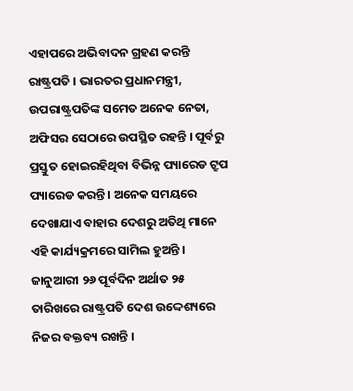ଏହାପରେ ଅଭିବାଦନ ଗ୍ରହଣ କରନ୍ତି ରାଷ୍ଟ୍ରପତି । ଭାରତର ପ୍ରଧାନମନ୍ତ୍ରୀ, ଉପରାଷ୍ଟ୍ରପତିଙ୍କ ସମେତ ଅନେକ ନେତା, ଅଫିସର ସେଠାରେ ଉପସ୍ଥିତ ରହନ୍ତି । ପୂର୍ବରୁ ପ୍ରସ୍ତୁତ ହୋଇରହିଥିବା ବିଭିନ୍ନ ପ୍ୟାରେଡ ଟ୍ରୁପ ପ୍ୟାରେଡ କରନ୍ତି । ଅନେକ ସମୟରେ ଦେଖାଯାଏ ବାହାର ଦେଶରୁ ଅତିଥି ମାନେ ଏହି କାର୍ଯ୍ୟକ୍ରମରେ ସାମିଲ ହୁଅନ୍ତି । ଜାନୁଆରୀ ୨୬ ପୂର୍ବଦିନ ଅର୍ଥାତ ୨୫ ତାରିଖରେ ରାଷ୍ଟ୍ରପତି ଦେଶ ଉଦ୍ଦେଶ୍ୟରେ ନିଜର ବକ୍ତବ୍ୟ ରଖନ୍ତି ।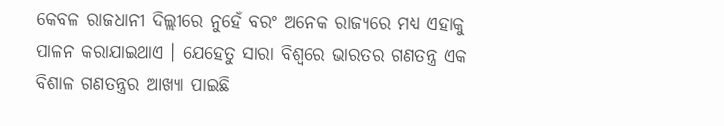କେବଳ ରାଜଧାନୀ ଦିଲ୍ଲୀରେ ନୁହେଁ ବରଂ ଅନେକ ରାଜ୍ୟରେ ମଧ୍ୟ ଏହାକୁ ପାଳନ କରାଯାଇଥାଏ । ଯେହେତୁ ସାରା ବିଶ୍ୱରେ ଭାରତର ଗଣତନ୍ତ୍ର ଏକ ବିଶାଳ ଗଣତନ୍ତ୍ରର ଆଖ୍ୟା ପାଇଛି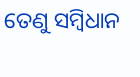ତେଣୁ ସମ୍ବିଧାନ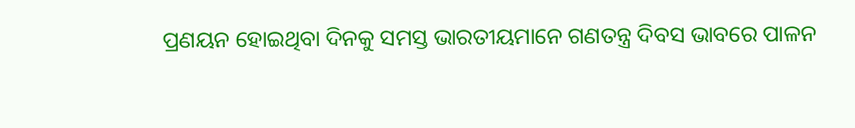ପ୍ରଣୟନ ହୋଇଥିବା ଦିନକୁ ସମସ୍ତ ଭାରତୀୟମାନେ ଗଣତନ୍ତ୍ର ଦିବସ ଭାବରେ ପାଳନ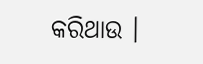କରିଥାଉ ।